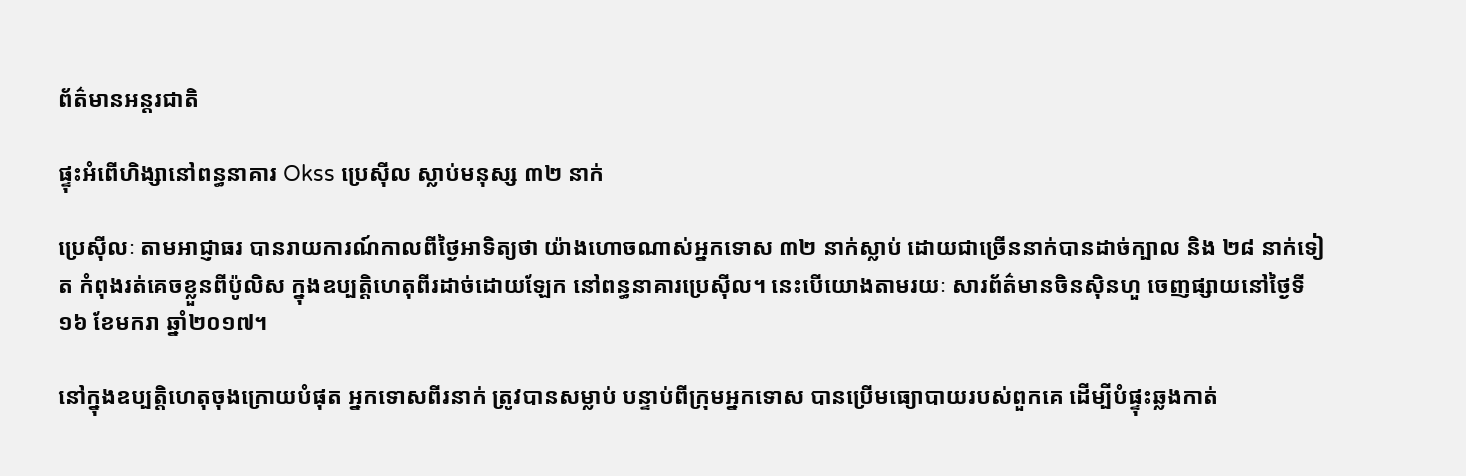ព័ត៌មានអន្តរជាតិ

ផ្ទុះអំពើហិង្សានៅពន្ធនាគារ Okss ប្រេស៊ីល ស្លាប់មនុស្ស ៣២ នាក់

ប្រេស៊ីលៈ តាមអាជ្ញាធរ បានរាយការណ៍កាលពីថ្ងៃអាទិត្យថា យ៉ាងហោចណាស់អ្នកទោស ៣២ នាក់ស្លាប់ ដោយជាច្រើននាក់បានដាច់ក្បាល និង ២៨ នាក់ទៀត កំពុងរត់គេចខ្លួនពីប៉ូលិស ក្នុងឧប្បត្តិហេតុពីរដាច់ដោយឡែក នៅពន្ធនាគារប្រេស៊ីល។ នេះបើយោងតាមរយៈ សារព័ត៌មានចិនស៊ិនហួ ចេញផ្សាយនៅថ្ងៃទី១៦ ខែមករា ឆ្នាំ២០១៧។

នៅក្នុងឧប្បត្តិហេតុចុងក្រោយបំផុត អ្នកទោសពីរនាក់ ត្រូវបានសម្លាប់ បន្ទាប់ពីក្រុមអ្នកទោស បានប្រើមធ្យោបាយរបស់ពួកគេ ដើម្បីបំផ្ទុះឆ្លងកាត់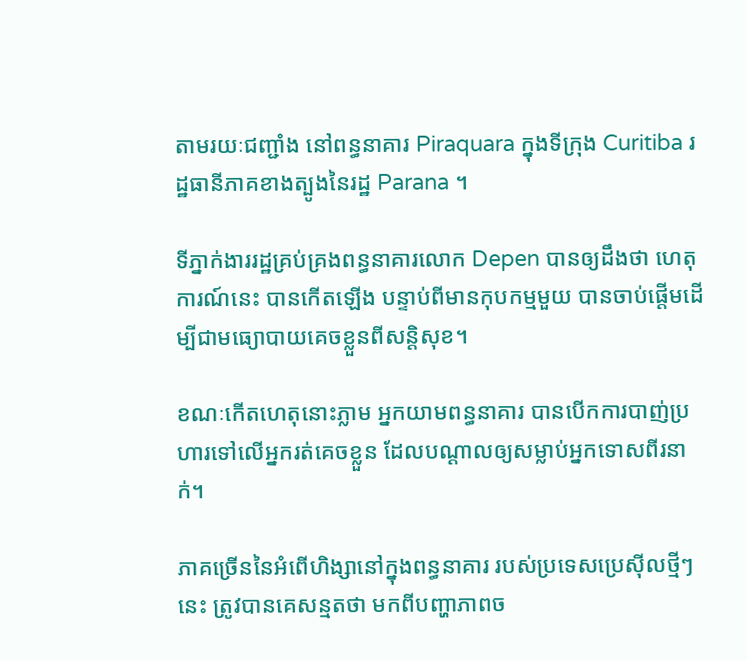តាមរយៈជញ្ជាំង នៅពន្ធនាគារ Piraquara ក្នុងទីក្រុង Curitiba រដ្ឋធានីភាគខាងត្បូងនៃរដ្ឋ Parana ។

ទីភ្នាក់ងាររដ្ឋគ្រប់គ្រងពន្ធនាគារលោក Depen បានឲ្យដឹងថា ហេតុការណ៍នេះ បានកើតឡើង បន្ទាប់ពីមានកុបកម្មមួយ បានចាប់ផ្តើមដើម្បីជាមធ្យោបាយគេចខ្លួនពីសន្តិសុខ។

ខណៈកើតហេតុនោះភ្លាម អ្នកយាមពន្ធនាគារ បានបើកការបាញ់ប្រហារទៅលើអ្នករត់គេចខ្លួន ដែលបណ្ដាលឲ្យសម្លាប់អ្នកទោសពីរនាក់។

ភាគច្រើននៃអំពើហិង្សានៅក្នុងពន្ធនាគារ របស់ប្រទេសប្រេស៊ីលថ្មីៗនេះ ត្រូវបានគេសន្មតថា មកពីបញ្ហាភាពច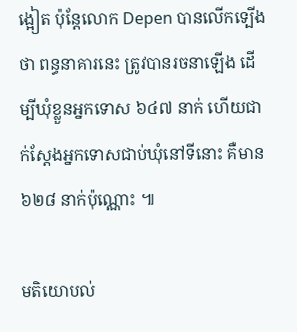ង្អៀត ប៉ុន្តែលោក Depen បានលើកទ្បើងថា ពន្ធនាគារនេះ ត្រូវបានរចនាឡើង ដើម្បីឃុំខ្លួនអ្នកទោស ៦៤៧ នាក់ ហើយជាក់ស្ដែងអ្នកទោសជាប់ឃុំនៅទីនោះ គឺមាន ៦២៨ នាក់ប៉ុណ្ណោះ ៕

មតិយោបល់